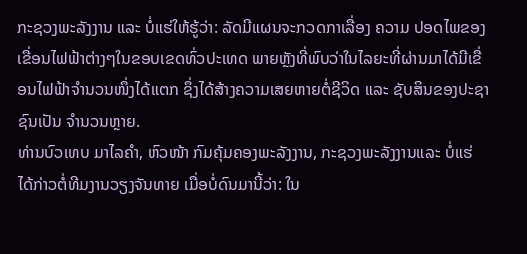ກະຊວງພະລັງງານ ແລະ ບໍ່ແຮ່ໃຫ້ຮູ້ວ່າ: ລັດມີແຜນຈະກວດກາເລື່ອງ ຄວາມ ປອດໄພຂອງເຂື່ອນໄຟຟ້າຕ່າງໆໃນຂອບເຂດທົ່ວປະເທດ ພາຍຫຼັງທີ່ພົບວ່າໃນໄລຍະທີ່ຜ່ານມາໄດ້ມີເຂື່ອນໄຟຟ້າຈໍານວນໜຶ່ງໄດ້ແຕກ ຊຶ່ງໄດ້ສ້າງຄວາມເສຍຫາຍຕໍ່ຊີວິດ ແລະ ຊັບສິນຂອງປະຊາຊົນເປັນ ຈໍານວນຫຼາຍ.
ທ່ານບົວເທບ ມາໄລຄໍາ, ຫົວໜ້າ ກົມຄຸ້ມຄອງພະລັງງານ, ກະຊວງພະລັງງານແລະ ບໍ່ແຮ່ ໄດ້ກ່າວຕໍ່ທີມງານວຽງຈັນທາຍ ເມື່ອບໍ່ດົນມານີ້ວ່າ: ໃນ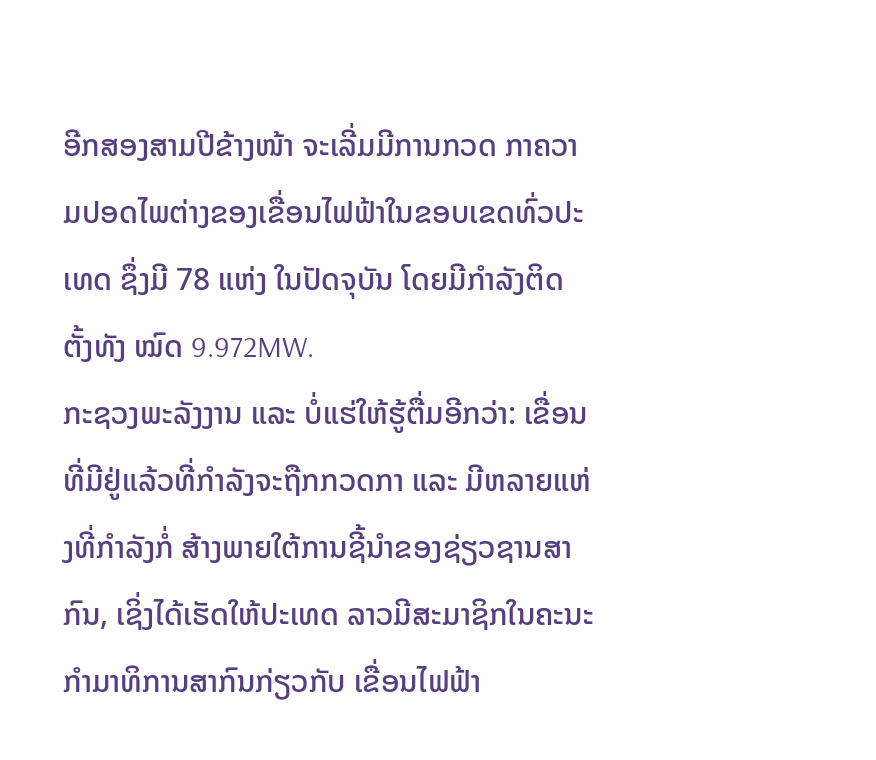ອີກສອງສາມປີຂ້າງໜ້າ ຈະເລີ່ມມີການກວດ ກາຄວາມປອດໄພຕ່າງຂອງເຂື່ອນໄຟຟ້າໃນຂອບເຂດທົ່ວປະເທດ ຊຶ່ງມີ 78 ແຫ່ງ ໃນປັດຈຸບັນ ໂດຍມີກຳລັງຕິດຕັ້ງທັງ ໝົດ 9.972MW.
ກະຊວງພະລັງງານ ແລະ ບໍ່ແຮ່ໃຫ້ຮູ້ຕື່ມອີກວ່າ: ເຂື່ອນທີ່ມີຢູ່ແລ້ວທີ່ກຳລັງຈະຖືກກວດກາ ແລະ ມີຫລາຍແຫ່ງທີ່ກຳລັງກໍ່ ສ້າງພາຍໃຕ້ການຊີ້ນຳຂອງຊ່ຽວຊານສາກົນ, ເຊິ່ງໄດ້ເຮັດໃຫ້ປະເທດ ລາວມີສະມາຊິກໃນຄະນະ ກຳມາທິການສາກົນກ່ຽວກັບ ເຂື່ອນໄຟຟ້າ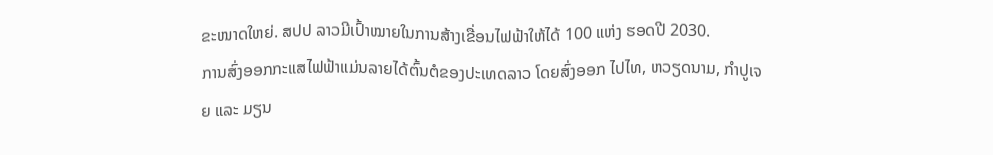ຂະໜາດໃຫຍ່. ສປປ ລາວມີເປົ້າໝາຍໃນການສ້າງເຂື່ອນໄຟຟ້າໃຫ້ໄດ້ 100 ແຫ່ງ ຮອດປີ 2030.
ການສົ່ງອອກກະແສໄຟຟ້າແມ່ນລາຍໄດ້ຕົ້ນຕໍຂອງປະເທດລາວ ໂດຍສົ່ງອອກ ໄປໄທ, ຫວຽດນາມ, ກຳປູເຈຍ ແລະ ມຽນ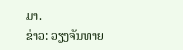ມາ.
ຂ່າວ: ວຽງຈັນທາຍ